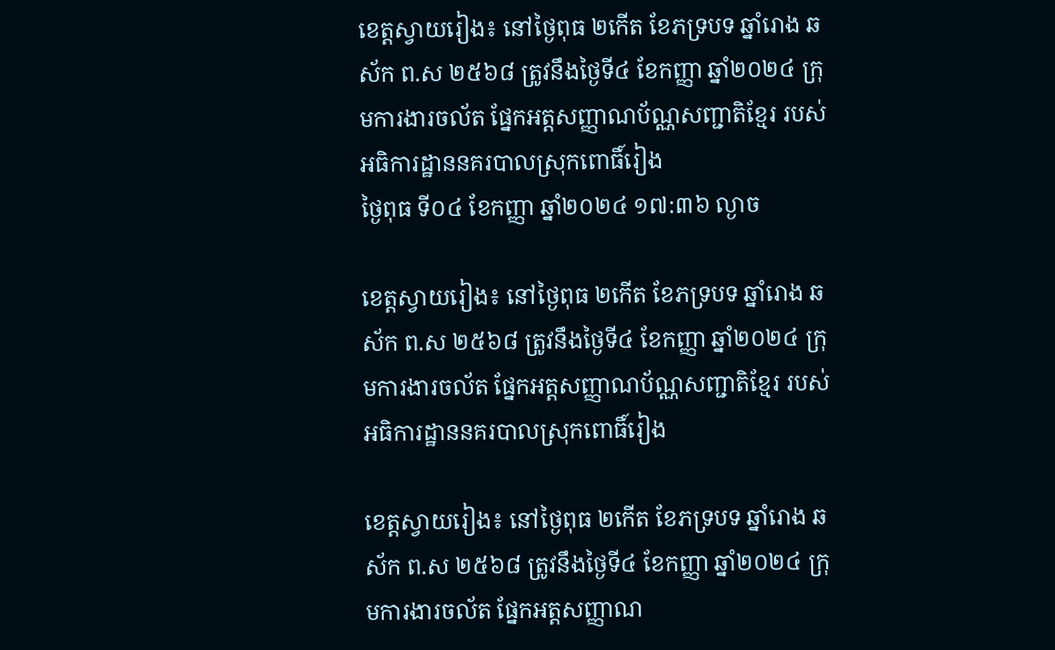ខេត្តស្វាយរៀង៖ នៅថ្ងៃពុធ ២កើត ខែភទ្របទ ឆ្នាំរោង ឆស័ក ព.ស ២៥៦៨ ត្រូវនឹងថ្ងៃទី៤ ខែកញ្ញា ឆ្នាំ២០២៤ ក្រុមការងារចល័ត ផ្នែកអត្តសញ្ញាណប័ណ្ណសញ្ជាតិខ្មែរ របស់អធិការដ្ឋាននគរបាលស្រុកពោធិ៍រៀង
ថ្ងៃពុធ ទី០៤ ខែកញ្ញា ឆ្នាំ២០២៤ ១៧:៣៦ ល្ងាច

ខេត្តស្វាយរៀង៖ នៅថ្ងៃពុធ ២កើត ខែភទ្របទ ឆ្នាំរោង ឆស័ក ព.ស ២៥៦៨ ត្រូវនឹងថ្ងៃទី៤ ខែកញ្ញា ឆ្នាំ២០២៤ ក្រុមការងារចល័ត ផ្នែកអត្តសញ្ញាណប័ណ្ណសញ្ជាតិខ្មែរ របស់អធិការដ្ឋាននគរបាលស្រុកពោធិ៍រៀង

ខេត្តស្វាយរៀង៖ នៅថ្ងៃពុធ ២កើត ខែភទ្របទ ឆ្នាំរោង ឆស័ក ព.ស ២៥៦៨ ត្រូវនឹងថ្ងៃទី៤ ខែកញ្ញា ឆ្នាំ២០២៤ ក្រុមការងារចល័ត ផ្នែកអត្តសញ្ញាណ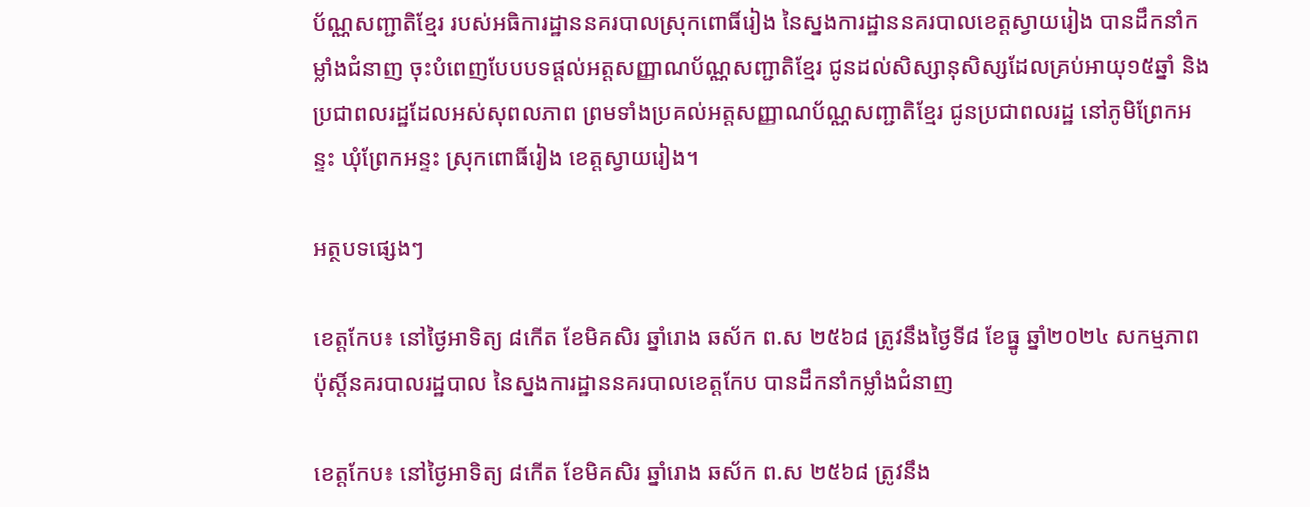ប័ណ្ណសញ្ជាតិខ្មែរ របស់អធិការដ្ឋាននគរបាលស្រុកពោធិ៍រៀង នៃស្នងការដ្ឋាននគរបាលខេត្តស្វាយរៀង បានដឹកនាំកម្លាំងជំនាញ ចុះបំពេញបែបបទផ្ដល់អត្តសញ្ញាណប័ណ្ណសញ្ជាតិខ្មែរ ជូនដល់សិស្សានុសិស្សដែលគ្រប់អាយុ១៥ឆ្នាំ និងប្រជាពលរដ្ឋដែលអស់សុពលភាព ព្រមទាំងប្រគល់អត្តសញ្ញាណប័ណ្ណសញ្ជាតិខ្មែរ ជូនប្រជាពលរដ្ឋ នៅភូមិព្រែកអន្ទះ ឃុំព្រែកអន្ទះ ស្រុកពោធិ៍រៀង ខេត្តស្វាយរៀង។

អត្ថបទផ្សេងៗ

ខេត្តកែប៖ នៅថ្ងៃអាទិត្យ ៨កើត ខែមិគសិរ ឆ្នាំរោង ឆស័ក ព.ស ២៥៦៨ ត្រូវនឹងថ្ងៃទី៨ ខែធ្នូ ឆ្នាំ២០២៤ សកម្មភាពប៉ុស្តិ៍នគរបាលរដ្ឋបាល នៃស្នងការដ្ឋាននគរបាលខេត្តកែប បានដឹកនាំកម្លាំងជំនាញ

ខេត្តកែប៖ នៅថ្ងៃអាទិត្យ ៨កើត ខែមិគសិរ ឆ្នាំរោង ឆស័ក ព.ស ២៥៦៨ ត្រូវនឹង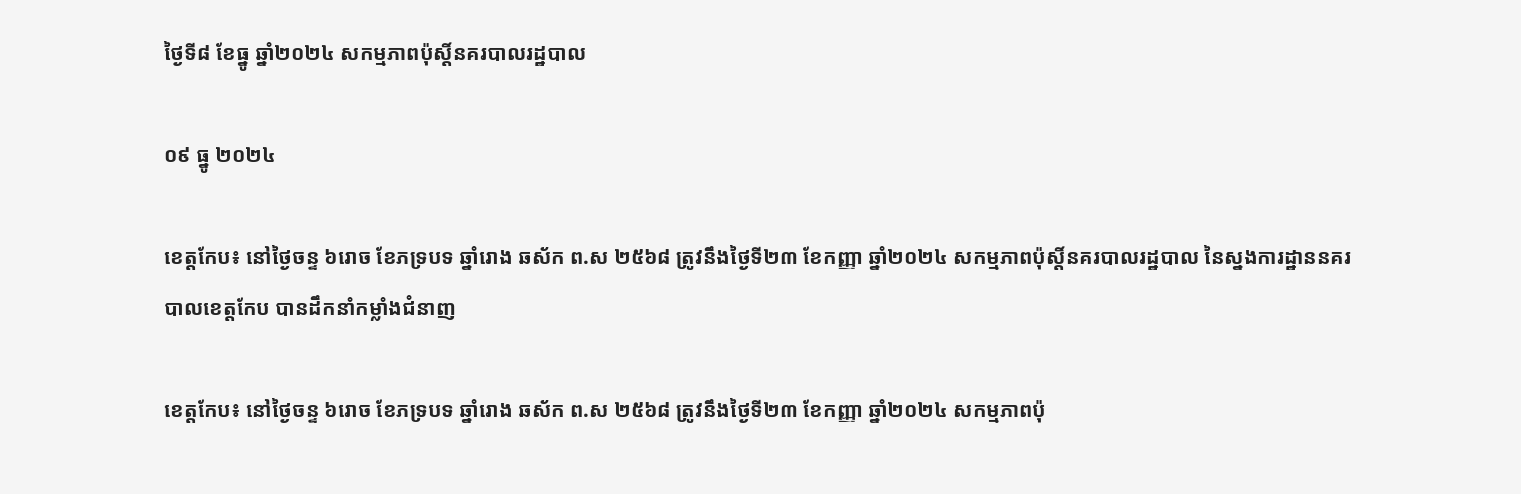ថ្ងៃទី៨ ខែធ្នូ ឆ្នាំ២០២៤ សកម្មភាពប៉ុស្តិ៍នគរបាលរដ្ឋបាល

០៩ ធ្នូ ២០២៤

ខេត្តកែប៖ នៅថ្ងៃចន្ទ ៦រោច ខែភទ្របទ ឆ្នាំរោង ឆស័ក ព.ស ២៥៦៨ ត្រូវនឹងថ្ងៃទី២៣ ខែកញ្ញា ឆ្នាំ២០២៤ សកម្មភាពប៉ុស្តិ៍នគរបាលរដ្ឋបាល នៃស្នងការដ្ឋាននគរបាលខេត្តកែប បានដឹកនាំកម្លាំងជំនាញ

ខេត្តកែប៖ នៅថ្ងៃចន្ទ ៦រោច ខែភទ្របទ ឆ្នាំរោង ឆស័ក ព.ស ២៥៦៨ ត្រូវនឹងថ្ងៃទី២៣ ខែកញ្ញា ឆ្នាំ២០២៤ សកម្មភាពប៉ុ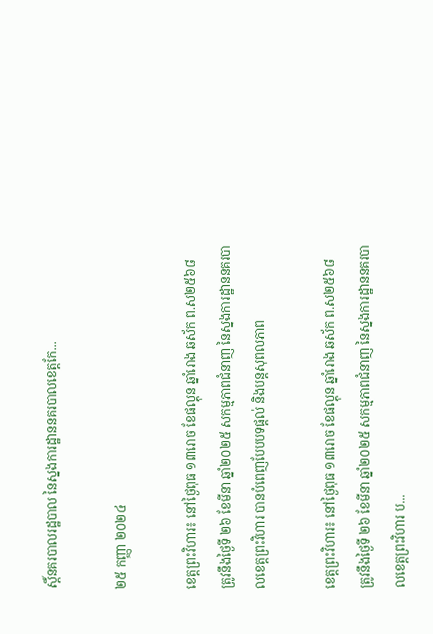ស្តិ៍នគរបាលរដ្ឋបាល នៃស្នងការដ្ឋាននគរបាលខេត្តកែ...

២៥ កញ្ញា ២០២៤

ខេត្តព្រះវិហារ៖ នៅថ្ងៃពុធ ១៣រោច ខែផល្គុន ឆ្នាំរោង ឆស័ក ព.ស២៥៦៨ ត្រូវនឹងថ្ងៃទី ២៦ ខែមីនា ឆ្នាំ២០២៥ សកម្មភាពជំនាញ នៃស្នងការដ្ឋាននគរបាលខេត្តព្រះវិហារ បានបំពេញបែបបទផ្តល់ និងបន្តសុពលភាព

ខេត្តព្រះវិហារ៖ នៅថ្ងៃពុធ ១៣រោច ខែផល្គុន ឆ្នាំរោង ឆស័ក ព.ស២៥៦៨ ត្រូវនឹងថ្ងៃទី ២៦ ខែមីនា ឆ្នាំ២០២៥ សកម្មភាពជំនាញ នៃស្នងការដ្ឋាននគរបាលខេត្តព្រះវិហារ ប...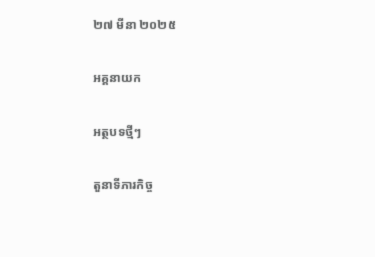២៧ មីនា ២០២៥

អគ្គនាយក

អត្ថបទថ្មីៗ

តួនាទីភារកិច្ច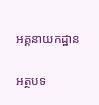អគ្គនាយកដ្ឋាន

អត្ថបទ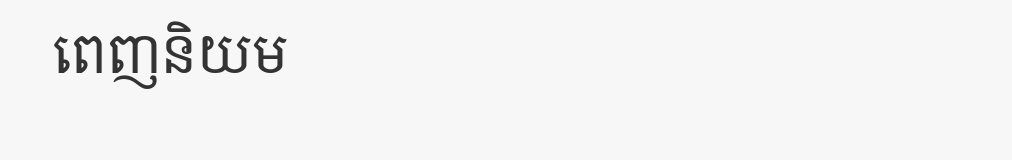ពេញនិយម